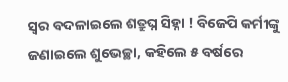ସ୍ୱର ବଦଳାଇଲେ ଶତ୍ରୁଘ୍ନ ସିହ୍ନା ! ବିଜେପି କର୍ମୀଙ୍କୁ ଜଣାଇଲେ ଶୁଭେଚ୍ଛା, କହିଲେ ୫ ବର୍ଷରେ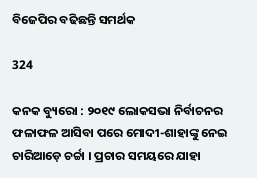ବିଜେପିର ବଢିଛନ୍ତି ସମର୍ଥକ

324

କନକ ବ୍ୟୁରୋ : ୨୦୧୯ ଲୋକସଭା ନିର୍ବାଚନର ଫଳାଫଳ ଆସିବା ପରେ ମୋଦୀ-ଶାହାଙ୍କୁ ନେଇ ଚାରିଆଡ଼େ ଚର୍ଚ୍ଚା । ପ୍ରଚାର ସମୟରେ ଯାହା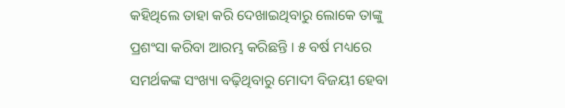କହିଥିଲେ ତାହା କରି ଦେଖାଇଥିବାରୁ ଲୋକେ ତାଙ୍କୁ ପ୍ରଶଂସା କରିବା ଆରମ୍ଭ କରିଛନ୍ତି । ୫ ବର୍ଷ ମଧ୍ୟରେ ସମର୍ଥକଙ୍କ ସଂଖ୍ୟା ବଢ଼ିଥିବାରୁ ମୋଦୀ ବିଜୟୀ ହେବା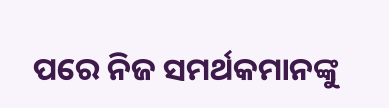ପରେ ନିଜ ସମର୍ଥକମାନଙ୍କୁ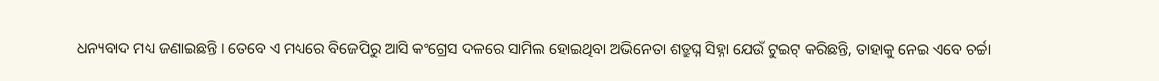ଧନ୍ୟବାଦ ମଧ୍ୟ ଜଣାଇଛନ୍ତି । ତେବେ ଏ ମଧ୍ୟରେ ବିଜେପିରୁ ଆସି କଂଗ୍ରେସ ଦଳରେ ସାମିଲ ହୋଇଥିବା ଅଭିନେତା ଶତ୍ରୁଘ୍ନ ସିହ୍ନା ଯେଉଁ ଟୁଇଟ୍ କରିଛନ୍ତି, ତାହାକୁ ନେଇ ଏବେ ଚର୍ଚ୍ଚା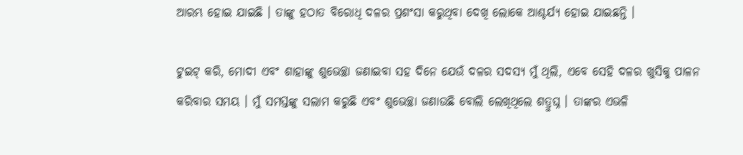ଆରମ୍ଭ ହୋଇ ଯାଇଛି । ତାଙ୍କୁ ହଠାତ ବିରୋଧି ଦଳର ପ୍ରଶଂସା କରୁଥିବା ଦେଖି ଲୋକେ ଆଶ୍ଚର୍ଯ୍ୟ ହୋଇ ଯାଇଛନ୍ତି ।

ଟୁଇଟ୍ କରି, ମୋଦୀ ଏବଂ ଶାହାଙ୍କୁ ଶୁଭେଚ୍ଛା ଜଣାଇବା ସହ ଦିନେ ଯେଉଁ ଦଳର ସଦସ୍ୟ ମୁଁ ଥିଲି, ଏବେ ସେହି ଦଳର ଖୁସିକୁ ପାଳନ କରିବାର ସମୟ । ମୁଁ ସମସ୍ତଙ୍କୁ ସଲାମ କରୁଛି ଏବଂ ଶୁଭେଚ୍ଛା ଜଣାଉଛି ବୋଲି ଲେଖିଥିଲେ ଶତ୍ରୁଘ୍ନ । ତାଙ୍କର ଏଭଳି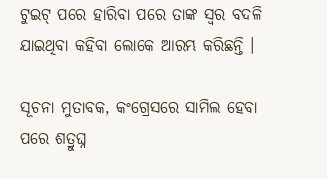ଟୁଇଟ୍ ପରେ ହାରିବା ପରେ ତାଙ୍କ ସ୍ୱର ବଦଳି ଯାଇଥିବା କହିବା ଲୋକେ ଆରମ୍ଭ କରିଛନ୍ତି ।

ସୂଚନା ମୁତାବକ, କଂଗ୍ରେସରେ ସାମିଲ ହେବା ପରେ ଶତ୍ରୁଘ୍ନ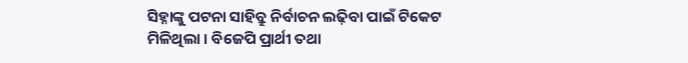ସିହ୍ନାଙ୍କୁ ପଟନା ସାହିବ୍ରୁ ନିର୍ବାଚନ ଲଢ଼ିବା ପାଇଁ ଟିକେଟ ମିଳିଥିଲା । ବିଜେପି ପ୍ରାର୍ଥୀ ତଥା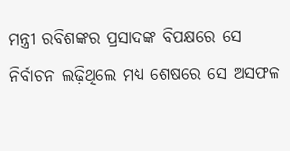ମନ୍ତ୍ରୀ ରବିଶଙ୍କର ପ୍ରସାଦଙ୍କ ବିପକ୍ଷରେ ସେ ନିର୍ବାଚନ ଲଢ଼ିଥିଲେ ମଧ୍ୟ ଶେଷରେ ସେ ଅସଫଳ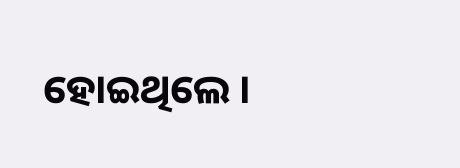ହୋଇଥିଲେ ।